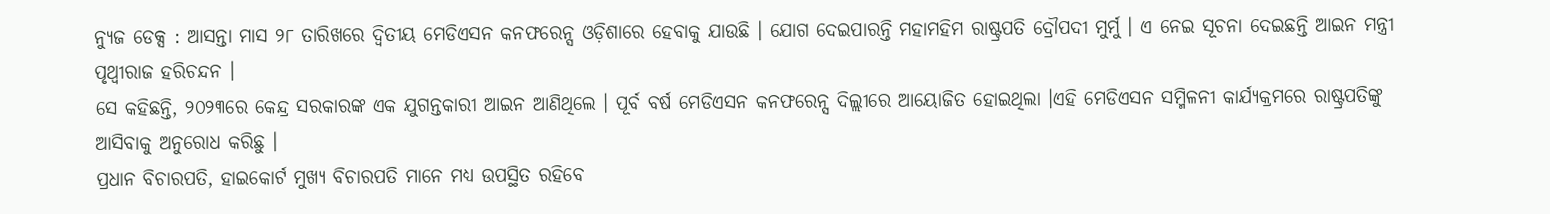ନ୍ୟୁଜ ଡେକ୍ସ : ଆସନ୍ତା ମାସ ୨୮ ତାରିଖରେ ଦ୍ୱିତୀୟ ମେଡିଏସନ କନଫରେନ୍ସ ଓଡ଼ିଶାରେ ହେବାକୁ ଯାଉଛି । ଯୋଗ ଦେଇପାରନ୍ତି ମହାମହିମ ରାଷ୍ଟ୍ରପତି ଦ୍ରୌପଦୀ ମୁର୍ମୁ । ଏ ନେଇ ସୂଚନା ଦେଇଛନ୍ତି ଆଇନ ମନ୍ତ୍ରୀ ପୃଥ୍ବୀରାଜ ହରିଚନ୍ଦନ ।
ସେ କହିଛନ୍ତି, ୨୦୨୩ରେ କେନ୍ଦ୍ର ସରକାରଙ୍କ ଏକ ଯୁଗନ୍ତକାରୀ ଆଇନ ଆଣିଥିଲେ । ପୂର୍ବ ବର୍ଷ ମେଡିଏସନ କନଫରେନ୍ସ ଦିଲ୍ଲୀରେ ଆୟୋଜିତ ହୋଇଥିଲା ।ଏହି ମେଡିଏସନ ସମ୍ମିଳନୀ କାର୍ଯ୍ୟକ୍ରମରେ ରାଷ୍ଟ୍ରପତିଙ୍କୁ ଆସିବାକୁ ଅନୁରୋଧ କରିଛୁ ।
ପ୍ରଧାନ ବିଚାରପତି, ହାଇକୋର୍ଟ ମୁଖ୍ୟ ବିଚାରପତି ମାନେ ମଧ୍ୟ ଉପସ୍ଥିତ ରହିବେ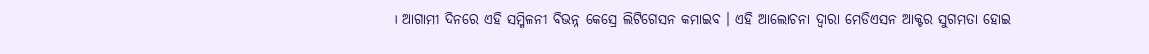। ଆଗାମୀ ଦିନରେ ଏହି ସମ୍ମିଳନୀ ବିଭନ୍ନ କେସ୍ରେ ଲିଟିଗେସନ କମାଇବ । ଏହି ଆଲୋଚନା ଦ୍ୱାରା ମେଡିଏସନ ଆକ୍ଟର ସୁଗମତା ହୋଇ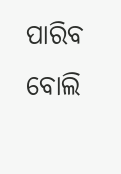ପାରିବ ବୋଲି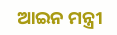ଆଇନ ମନ୍ତ୍ରୀ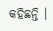କହିଛନ୍ତି ।